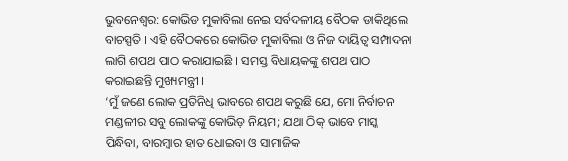ଭୁବନେଶ୍ବର: କୋଭିଡ ମୁକାବିଲା ନେଇ ସର୍ବଦଳୀୟ ବୈଠକ ଡାକିଥିଲେ ବାଚସ୍ପତି । ଏହି ବୈଠକରେ କୋଭିଡ ମୁକାବିଲା ଓ ନିଜ ଦାୟିତ୍ୱ ସମ୍ପାଦନା ଲାଗି ଶପଥ ପାଠ କରାଯାଇଛି । ସମସ୍ତ ବିଧାୟକଙ୍କୁ ଶପଥ ପାଠ କରାଇଛନ୍ତି ମୁଖ୍ୟମନ୍ତ୍ରୀ ।
‘ମୁଁ ଜଣେ ଲୋକ ପ୍ରତିନିଧି ଭାବରେ ଶପଥ କରୁଛି ଯେ, ମୋ ନିର୍ବାଚନ ମଣ୍ଡଳୀର ସବୁ ଲୋକଙ୍କୁ କୋଭିଡ଼ ନିୟମ; ଯଥା ଠିକ୍ ଭାବେ ମାସ୍କ ପିନ୍ଧିବା, ବାରମ୍ବାର ହାତ ଧୋଇବା ଓ ସାମାଜିକ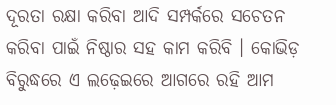ଦୂରତା ରକ୍ଷା କରିବା ଆଦି ସମ୍ପର୍କରେ ସଚେତନ କରିବା ପାଇଁ ନିଷ୍ଠାର ସହ କାମ କରିବି । କୋଭିଡ଼ ବିରୁଦ୍ଧରେ ଏ ଲଢ଼େଇରେ ଆଗରେ ରହି ଆମ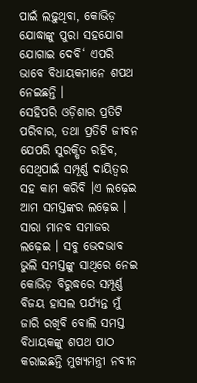ପାଇଁ ଲଢ଼ୁଥିବା, କୋଭିଡ଼ ଯୋଦ୍ଧାଙ୍କୁ ପୁରା ସହଯୋଗ ଯୋଗାଇ ଦେବି‘ ଏପରି ଭାବେ ବିଧାୟକମାନେ ଶପଥ ନେଇଛନ୍ତି ।
ସେହିପରି ଓଡ଼ିଶାର ପ୍ରତିଟି ପରିବାର, ତଥା ପ୍ରତିଟି ଜୀବନ ଯେପରି ସୁରକ୍ଷିତ ରହିବ, ସେଥିପାଇଁ ସମ୍ପୂର୍ଣ୍ଣ ଦାୟିତ୍ୱର ସହ କାମ କରିବି ।ଏ ଲଢ଼େଇ ଆମ ସମସ୍ତଙ୍କର ଲଢ଼େଇ । ସାରା ମାନବ ସମାଜର ଲଢ଼େଇ । ସବୁ ଭେଦଭାବ ଭୁଲି ସମସ୍ତଙ୍କୁ ସାଥିରେ ନେଇ କୋଭିଡ଼ ବିରୁଦ୍ଧରେ ସମ୍ପୂର୍ଣ୍ଣ ବିଜୟ ହାସଲ ପର୍ଯ୍ୟନ୍ତ ମୁଁ ଜାରି ରଖିବି ବୋଲି ସମସ୍ତ ବିଧାୟକଙ୍କୁ ଶପଥ ପାଠ କରାଇଛନ୍ତି ମୁଖ୍ୟମନ୍ତ୍ରୀ ନବୀନ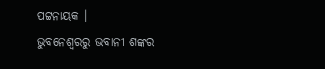ପଟ୍ଟନାୟକ ।
ଭୁବନେଶ୍ବରରୁ ଭବାନୀ ଶଙ୍କର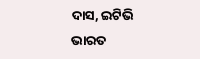ଦାସ, ଇଟିଭି ଭାରତ